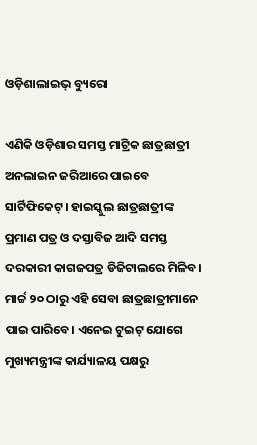ଓଡ଼ିଶାଲାଇଭ୍ ବ୍ୟୁରୋ

ଏଣିକି ଓଡ଼ିଶାର ସମସ୍ତ ମାଟ୍ରିକ ଛାତ୍ରଛାତ୍ରୀ ଅନଲାଇନ ଜରିଆରେ ପାଇବେ ସାର୍ଟିଫିକେଟ୍। ହାଇସ୍କୁଲ ଛାତ୍ରଛାତ୍ରୀଙ୍କ ପ୍ରମାଣ ପତ୍ର ଓ ଦସ୍ତାବିଜ ଆଦି ସମସ୍ତ ଦରକାରୀ କାଗଜପତ୍ର ଡିଜିଟାଲରେ ମିଳିବ। ମାର୍ଚ୍ଚ ୨୦ ଠାରୁ ଏହି ସେବା ଛାତ୍ରଛାତ୍ରୀମାନେ ପାଇ ପାରିବେ। ଏନେଇ ଟୁଇଟ୍‌ ଯୋଗେ ମୁଖ୍ୟମନ୍ତ୍ରୀଙ୍କ କାର୍ଯ୍ୟାଳୟ ପକ୍ଷରୁ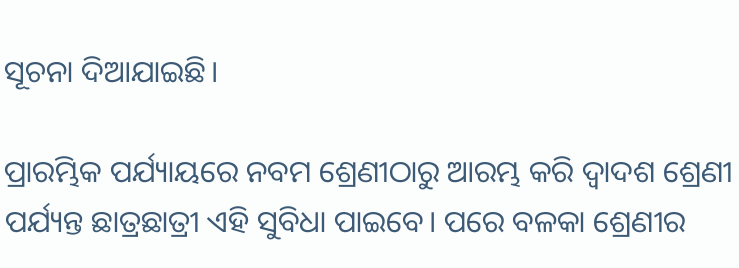ସୂଚନା ଦିଆଯାଇଛି।

ପ୍ରାରମ୍ଭିକ ପର୍ଯ୍ୟାୟରେ ନବମ ଶ୍ରେଣୀଠାରୁ ଆରମ୍ଭ କରି ଦ୍ୱାଦଶ ଶ୍ରେଣୀ ପର୍ଯ୍ୟନ୍ତ ଛାତ୍ରଛାତ୍ରୀ ଏହି ସୁବିଧା ପାଇବେ। ପରେ ବଳକା ଶ୍ରେଣୀର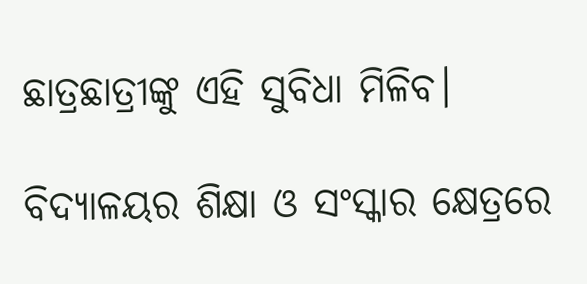ଛାତ୍ରଛାତ୍ରୀଙ୍କୁ ଏହି ସୁବିଧା ମିଳିବ।

ବିଦ୍ୟାଳୟର ଶିକ୍ଷା ଓ ସଂସ୍କାର କ୍ଷେତ୍ରରେ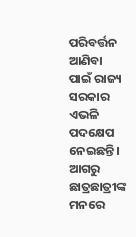ପରିବର୍ତ୍ତନ ଆଣିବା ପାଇଁ ରାଜ୍ୟ ସରକାର ଏଭଳି ପଦକ୍ଷେପ ନେଇଛନ୍ତି। ଆଗରୁ ଛାତ୍ରଛାତ୍ରୀଙ୍କ ମନରେ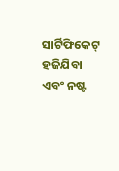ସାର୍ଟିଫିକେଟ୍ ହଜିଯିବା ଏବଂ ନଷ୍ଟ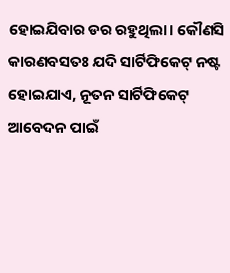ହୋଇଯିବାର ଡର ରହୁଥିଲା। କୌଣସି କାରଣବସତଃ ଯଦି ସାର୍ଟିଫିକେଟ୍ ନଷ୍ଟ ହୋଇଯାଏ, ନୂତନ ସାର୍ଟିଫିକେଟ୍ ଆବେଦନ ପାଇଁ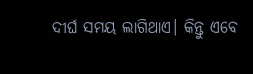ଦୀର୍ଘ ସମୟ ଲାଗିଥାଏ। କିନ୍ତୁ ଏବେ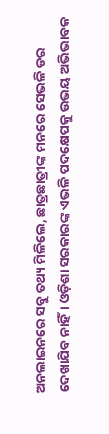ଅନଲାଇନରେ ସବୁ ତଥ୍ୟ ମିଳିଲେ, ଛାତ୍ରଛାତ୍ରୀଙ୍କ ମନରେ ସେଭଳି ଡର ଦେଖାଯିବ ନାହିଁ। ଓଡ଼ିଶା ସରକାରଙ୍କ ଏଭଳି ପଦକ୍ଷେପକୁ ଉଭୟ ଅଭିଭାବକ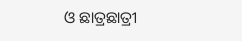ଓ ଛାତ୍ରଛାତ୍ରୀ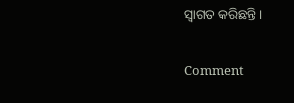ସ୍ୱାଗତ କରିଛନ୍ତି।

Comment